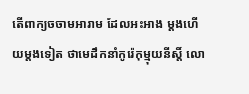តើពាក្យចចាមអារាម ដែលអះអាង ម្ដងហើយម្ដងទៀត ថាមេដឹកនាំកូរ៉េកុម្មុយនីស្ដិ៍ លោ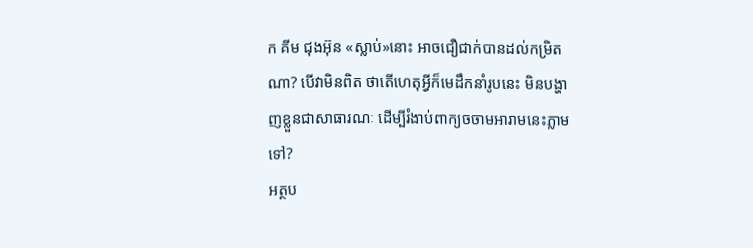ក គីម ជុងអ៊ុន «ស្លាប់»នោះ អាចជឿជាក់បានដល់កម្រិតណា? បើវាមិនពិត ថាតើហេតុអ្វីក៏មេដឹកនាំរូបនេះ មិនបង្ហាញខ្លួនជាសាធារណៈ ដើម្បីរំងាប់ពាក្យចចាមអារាមនេះភ្លាមទៅ?
អត្ថប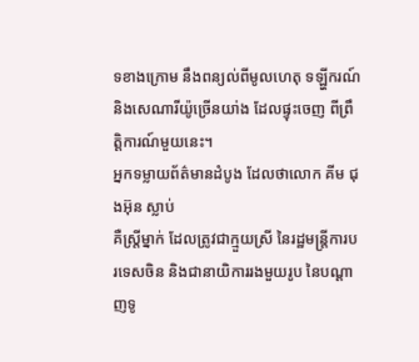ទខាងក្រោម នឹងពន្យល់ពីមូលហេតុ ទឡ្ហីករណ៍ និងសេណារីយ៉ូច្រើនយា់ង ដែលផ្ទុះចេញ ពីព្រឹត្តិការណ៍មួយនេះ។
អ្នកទម្លាយព័ត៌មានដំបូង ដែលថាលោក គីម ជុងអ៊ុន ស្លាប់
គឺស្ត្រីម្នាក់ ដែលត្រូវជាក្មួយស្រី នៃរដ្ឋមន្ត្រីការបរទេសចិន និងជានាយិការរងមួយរូប នៃបណ្ដាញទូ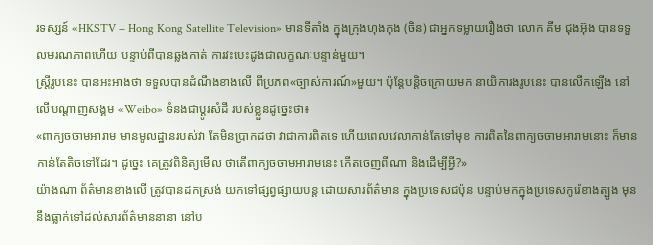រទស្សន៍ «HKSTV – Hong Kong Satellite Television» មានទីតាំង ក្នុងក្រុងហុងកុង (ចិន) ជាអ្នកទម្លាយរឿងថា លោក គីម ជុងអ៊ុង បានទទួលមរណភាពហើយ បន្ទាប់ពីបានឆ្លងកាត់ ការវះបេះដូងជាលក្ខណៈបន្ទាន់មួយ។
ស្ត្រីរូបនេះ បានអះអាងថា ទទួលបានដំណឹងខាងលើ ពីប្រភព«ច្បាស់ការណ៍»មួយ។ ប៉ុន្តែបន្តិចក្រោយមក នាយិការងរូបនេះ បានលើកឡើង នៅលើបណ្ដាញសង្គម «Weibo» ទំនងជាប្ដូរសំដី របស់ខ្លួនដូច្នេះថា៖
«ពាក្យចចាមអារាម មានមូលដ្ឋានរបស់វា តែមិនប្រាកដថា វាជាការពិតទេ ហើយពេលវេលាកាន់តែទៅមុខ ការពិតនៃពាក្យចចាមអារាមនោះ ក៏មានកាន់តែតិចទៅដែរ។ ដូច្នេះ គេត្រូវពិនិត្យមើល ថាតើពាក្យចចាមអារាមនេះ កើតចេញពីណា និងដើម្បីអ្វី?»
យ៉ាងណា ព័ត៌មានខាងលើ ត្រូវបានដកស្រង់ យកទៅផ្សព្វផ្សាយបន្ត ដោយសារព័ត៌មាន ក្នុងប្រទេសជប៉ុន បន្ទាប់មកក្នុងប្រទេសកូរ៉េខាងត្បូង មុននឹងធ្លាក់ទៅដល់សារព័ត៌មាននានា នៅប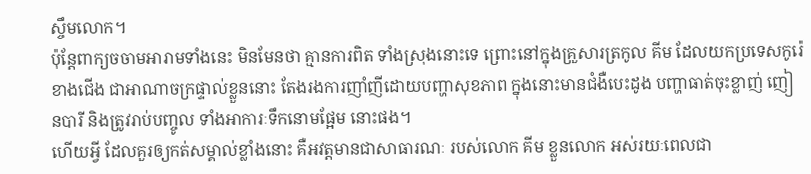ស្ចឹមលោក។
ប៉ុន្តែពាក្យចចាមអារាមទាំងនេះ មិនមែនថា គ្មានការពិត ទាំងស្រុងនោះទេ ព្រោះនៅក្នុងគ្រួសារត្រកូល គីម ដែលយកប្រទេសកូរ៉េខាងជើង ជាអាណាចក្រផ្ទាល់ខ្លួននោះ តែងរងការញាំញីដោយបញ្ហាសុខភាព ក្នុងនោះមានជំងឺបេះដូង បញ្ហាធាត់ចុះខ្លាញ់ ញៀនបារី និងត្រូវរាប់បញ្ចូល ទាំងអាការៈទឹកនោមផ្អែម នោះផង។
ហើយអ្វី ដែលគួរឲ្យកត់សម្គាល់ខ្លាំងនោះ គឺអវត្តមានជាសាធារណៈ របស់លោក គីម ខ្លួនលោក អស់រយៈពេលជា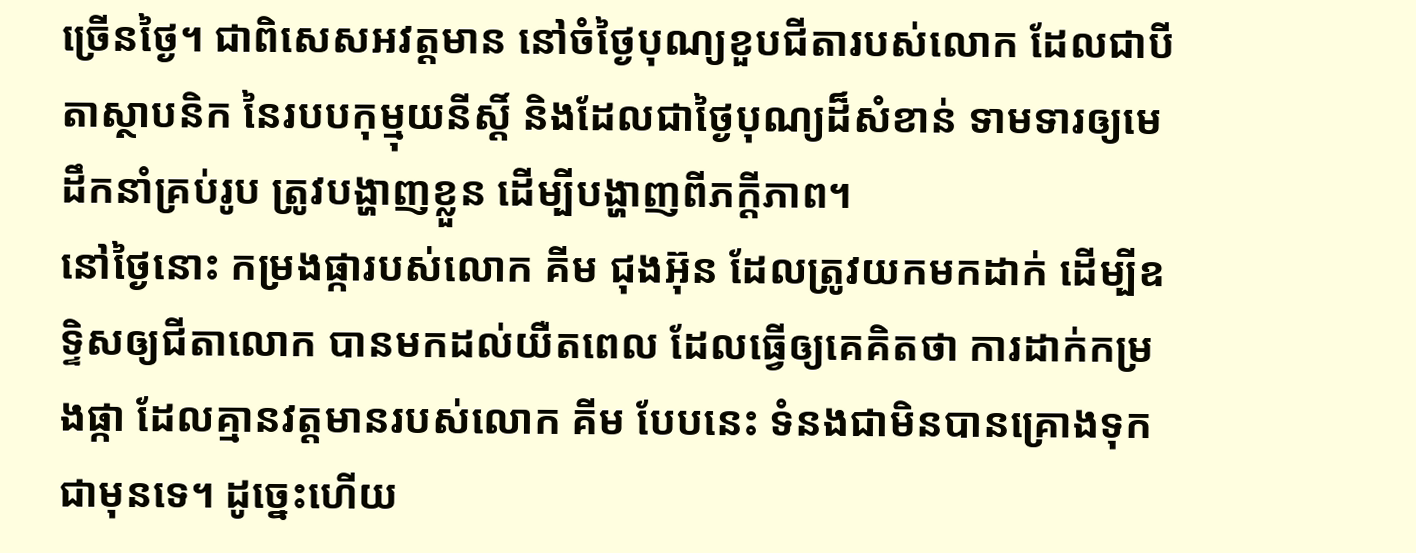ច្រើនថ្ងៃ។ ជាពិសេសអវត្តមាន នៅចំថ្ងៃបុណ្យខួបជីតារបស់លោក ដែលជាបីតាស្ថាបនិក នៃរបបកុម្មុយនីស្ដិ៍ និងដែលជាថ្ងៃបុណ្យដ៏សំខាន់ ទាមទារឲ្យមេដឹកនាំគ្រប់រូប ត្រូវបង្ហាញខ្លួន ដើម្បីបង្ហាញពីភក្ដីភាព។
នៅថ្ងៃនោះ កម្រងផ្ការបស់លោក គីម ជុងអ៊ុន ដែលត្រូវយកមកដាក់ ដើម្បីឧទ្ទិសឲ្យជីតាលោក បានមកដល់យឺតពេល ដែលធ្វើឲ្យគេគិតថា ការដាក់កម្រងផ្កា ដែលគ្មានវត្តមានរបស់លោក គីម បែបនេះ ទំនងជាមិនបានគ្រោងទុក ជាមុនទេ។ ដូច្នេះហើយ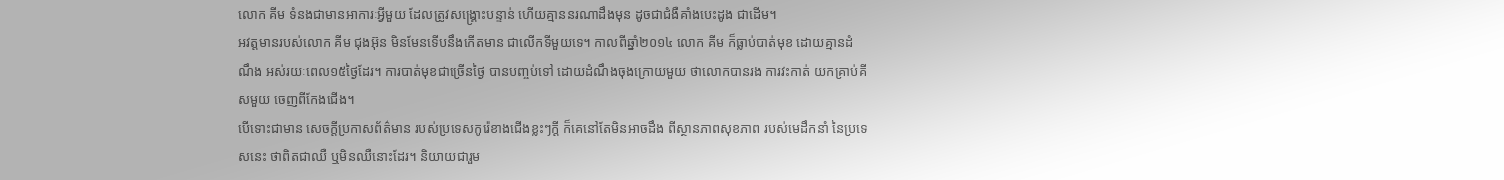លោក គីម ទំនងជាមានអាការៈអ្វីមួយ ដែលត្រូវសង្គ្រោះបន្ទាន់ ហើយគ្មាននរណាដឹងមុន ដូចជាជំងឺគាំងបេះដូង ជាដើម។
អវត្តមានរបស់លោក គីម ជុងអ៊ុន មិនមែនទើបនឹងកើតមាន ជាលើកទីមួយទេ។ កាលពីឆ្នាំ២០១៤ លោក គីម ក៏ធ្លាប់បាត់មុខ ដោយគ្មានដំណឹង អស់រយៈពេល១៥ថ្ងៃដែរ។ ការបាត់មុខជាច្រើនថ្ងៃ បានបញ្ចប់ទៅ ដោយដំណឹងចុងក្រោយមួយ ថាលោកបានរង ការវះកាត់ យកគ្រាប់គីសមួយ ចេញពីកែងជើង។
បើទោះជាមាន សេចក្ដីប្រកាសព័ត៌មាន របស់ប្រទេសកូរ៉េខាងជើងខ្លះៗក្ដី ក៏គេនៅតែមិនអាចដឹង ពីស្ថានភាពសុខភាព របស់មេដឹកនាំ នៃប្រទេសនេះ ថាពិតជាឈឺ ឬមិនឈឺនោះដែរ។ និយាយជារួម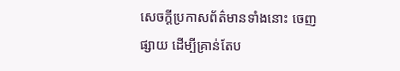សេចក្តីប្រកាសព័ត៌មានទាំងនោះ ចេញផ្សាយ ដើម្បីគ្រាន់តែប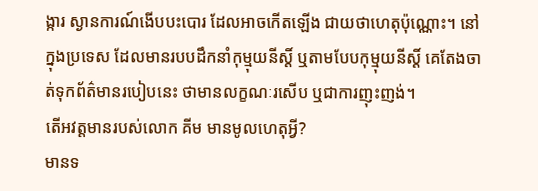ង្ការ ស្ងានការណ៍ងើបបះបោរ ដែលអាចកើតឡើង ជាយថាហេតុប៉ុណ្ណោះ។ នៅក្នុងប្រទេស ដែលមានរបបដឹកនាំកុម្មុយនីស្ដិ៍ ឬតាមបែបកុម្មុយនីស្ដិ៍ គេតែងចាត់ទុកព័ត៌មានរបៀបនេះ ថាមានលក្ខណៈរសើប ឬជាការញុះញង់។
តើអវត្តមានរបស់លោក គីម មានមូលហេតុអ្វី?
មានទ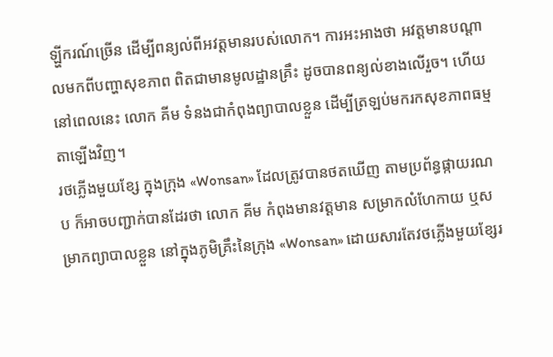ឡ្ហីករណ៍ច្រើន ដើម្បីពន្យល់ពីអវត្តមានរបស់លោក។ ការអះអាងថា អវត្តមានបណ្ដាលមកពីបញ្ហាសុខភាព ពិតជាមានមូលដ្ឋានគ្រឹះ ដូចបានពន្យល់ខាងលើរួច។ ហើយនៅពេលនេះ លោក គីម ទំនងជាកំពុងព្យាបាលខ្លួន ដើម្បីត្រឡប់មករកសុខភាពធម្មតាឡើងវិញ។
រថភ្លើងមួយខ្សែ ក្នុងក្រុង «Wonsan» ដែលត្រូវបានថតឃើញ តាមប្រព័ន្ធផ្កាយរណប ក៏អាចបញ្ជាក់បានដែរថា លោក គីម កំពុងមានវត្តមាន សម្រាកលំហែកាយ ឬសម្រាកព្យាបាលខ្លួន នៅក្នុងភូមិគ្រឹះនៃក្រុង «Wonsan» ដោយសារតែវថភ្លើងមួយខ្សែរ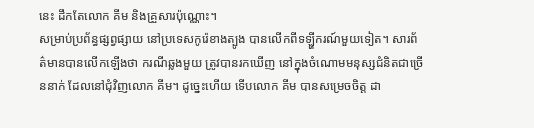នេះ ដឹកតែលោក គីម និងគ្រួសារប៉ុណ្ណោះ។
សម្រាប់ប្រព័ន្ធផ្សព្វផ្សាយ នៅប្រទេសកូរ៉េខាងត្បូង បានលើកពីទឡ្ហីករណ៍មួយទៀត។ សារព័ត៌មានបានលើកឡើងថា ករណីឆ្លងមួយ ត្រូវបានរកឃើញ នៅក្នុងចំណោមមនុស្សជំនិតជាច្រើននាក់ ដែលនៅជុំវិញលោក គីម។ ដូច្នេះហើយ ទើបលោក គីម បានសម្រេចចិត្ត ដា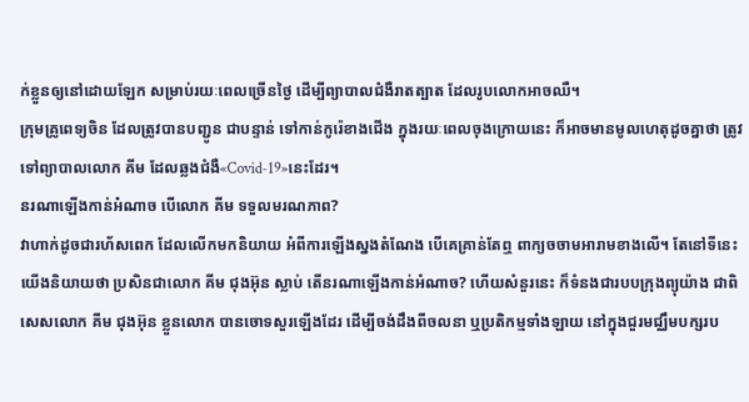ក់ខ្លួនឲ្យនៅដោយឡែក សម្រាប់រយៈពេលច្រើនថ្ងៃ ដើម្បីព្យាបាលជំងឺរាតត្បាត ដែលរូបលោកអាចឈឺ។
ក្រុមគ្រូពេទ្យចិន ដែលត្រូវបានបញ្ជូន ជាបន្ទាន់ ទៅកាន់កូរ៉េខាងជើង ក្នុងរយៈពេលចុងក្រោយនេះ ក៏អាចមានមូលហេតុដូចគ្នាថា ត្រូវទៅព្យាបាលលោក គីម ដែលឆ្លងជំងឺ«Covid-19»នេះដែរ។
នរណាឡើងកាន់អំណាច បើលោក គីម ទទួលមរណភាព?
វាហាក់ដូចជារហ័សពេក ដែលលើកមកនិយាយ អំពីការឡើងស្នងតំណែង បើគេគ្រាន់តែឮ ពាក្យចចាមអារាមខាងលើ។ តែនៅទីនេះ យើងនិយាយថា ប្រសិនជាលោក គីម ជុងអ៊ុន ស្លាប់ តើនរណាឡើងកាន់អំណាច? ហើយសំនួរនេះ ក៏ទំនងជារបបក្រុងព្យុយ៉ាង ជាពិសេសលោក គីម ជុងអ៊ុន ខ្លួនលោក បានចោទសួរឡើងដែរ ដើម្បីចង់ដឹងពីចលនា ឬប្រតិកម្មទាំងឡាយ នៅក្នុងជួរមជ្ឈឹមបក្សរប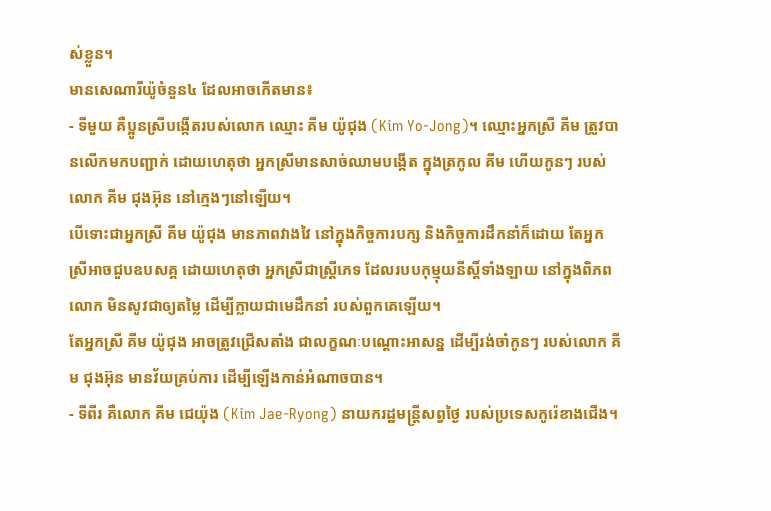ស់ខ្លួន។
មានសេណារីយ៉ូចំនួន៤ ដែលអាចកើតមាន៖
- ទីមួយ គឺប្អូនស្រីបង្កើតរបស់លោក ឈ្មោះ គីម យ៉ូជុង (Kim Yo-Jong)។ ឈ្មោះអ្នកស្រី គីម ត្រូវបានលើកមកបញ្ជាក់ ដោយហេតុថា អ្នកស្រីមានសាច់ឈាមបង្កើត ក្នុងត្រកូល គីម ហើយកូនៗ របស់លោក គីម ជុងអ៊ុន នៅក្មេងៗនៅឡើយ។
បើទោះជាអ្នកស្រី គីម យ៉ូជុង មានភាពវាងវៃ នៅក្នុងកិច្ចការបក្ស និងកិច្ចការដឹកនាំក៏ដោយ តែអ្នកស្រីអាចជួបឧបសគ្គ ដោយហេតុថា អ្នកស្រីជាស្ត្រីភេទ ដែលរបបកុម្មុយនីស្ដិ៍ទាំងឡាយ នៅក្នុងពិភពលោក មិនសូវជាឲ្យតម្លៃ ដើម្បីក្លាយជាមេដឹកនាំ របស់ពួកគេឡើយ។
តែអ្នកស្រី គីម យ៉ូជុង អាចត្រូវជ្រើសតាំង ជាលក្ខណៈបណ្ដោះអាសន្ន ដើម្បីរង់ចាំកូនៗ របស់លោក គីម ជុងអ៊ុន មានវ័យគ្រប់ការ ដើម្បីឡើងកាន់អំណាចបាន។
- ទីពីរ គឺលោក គីម ជេយ៉ុង (Kim Jae-Ryong) នាយករដ្ឋមន្ត្រីសព្វថ្ងៃ របស់ប្រទេសកូរ៉េខាងជើង។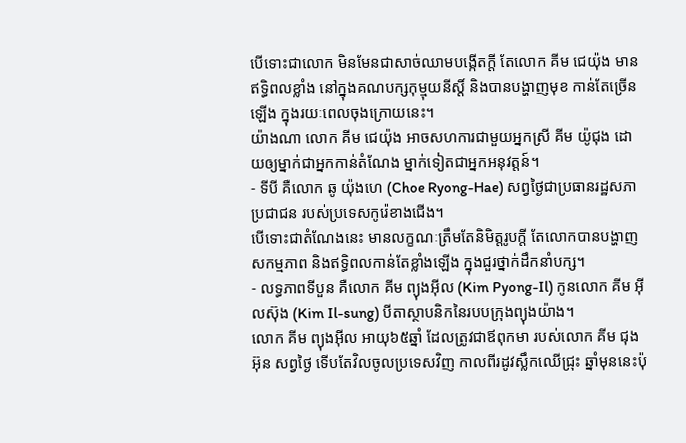បើទោះជាលោក មិនមែនជាសាច់ឈាមបង្កើតក្ដី តែលោក គីម ជេយ៉ុង មានឥទ្ធិពលខ្លាំង នៅក្នុងគណបក្សកុម្មុយនីស្ដិ៍ និងបានបង្ហាញមុខ កាន់តែច្រើនឡើង ក្នុងរយៈពេលចុងក្រោយនេះ។
យ៉ាងណា លោក គីម ជេយ៉ុង អាចសហការជាមួយអ្នកស្រី គីម យ៉ូជុង ដោយឲ្យម្នាក់ជាអ្នកកាន់តំណែង ម្នាក់ទៀតជាអ្នកអនុវត្តន៍។
- ទីបី គឺលោក ឆូ យ៉ុងហេ (Choe Ryong-Hae) សព្វថ្ងៃជាប្រធានរដ្ឋសភាប្រជាជន របស់ប្រទេសកូរ៉េខាងជើង។
បើទោះជាតំណែងនេះ មានលក្ខណៈត្រឹមតែនិមិត្តរូបក្ដី តែលោកបានបង្ហាញសកម្មភាព និងឥទ្ធិពលកាន់តែខ្លាំងឡើង ក្នុងជួរថ្នាក់ដឹកនាំបក្ស។
- លទ្ធភាពទីបួន គឺលោក គីម ព្យុងអ៊ីល (Kim Pyong-Il) កូនលោក គីម អ៊ីលស៊ុង (Kim Il-sung) បីតាស្ថាបនិកនៃរបបក្រុងព្យុងយ៉ាង។
លោក គីម ព្យុងអ៊ីល អាយុ៦៥ឆ្នាំ ដែលត្រូវជាឪពុកមា របស់លោក គីម ជុងអ៊ុន សព្វថ្ងៃ ទើបតែវិលចូលប្រទេសវិញ កាលពីរដូវស្លឹកឈើជ្រុះ ឆ្នាំមុននេះប៉ុ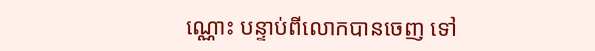ណ្ណោះ បន្ទាប់ពីលោកបានចេញ ទៅ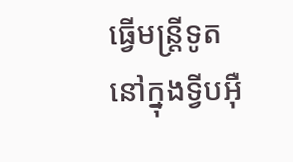ធ្វើមន្ត្រីទូត នៅក្នុងទ្វីបអ៊ឺ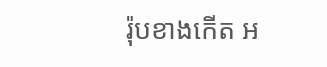រ៉ុបខាងកើត អ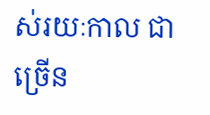ស់រយៈកាល ជាច្រើន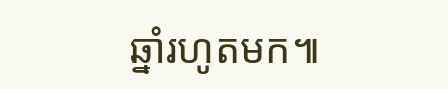ឆ្នាំរហូតមក៕